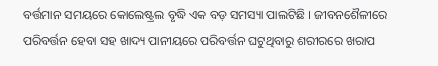ବର୍ତ୍ତମାନ ସମୟରେ କୋଲେଷ୍ଟ୍ରଲ ବୃଦ୍ଧି ଏକ ବଡ଼ ସମସ୍ୟା ପାଲଟିଛି । ଜୀବନଶୈଳୀରେ ପରିବର୍ତ୍ତନ ହେବା ସହ ଖାଦ୍ୟ ପାନୀୟରେ ପରିବର୍ତ୍ତନ ଘଟୁଥିବାରୁ ଶରୀରରେ ଖରାପ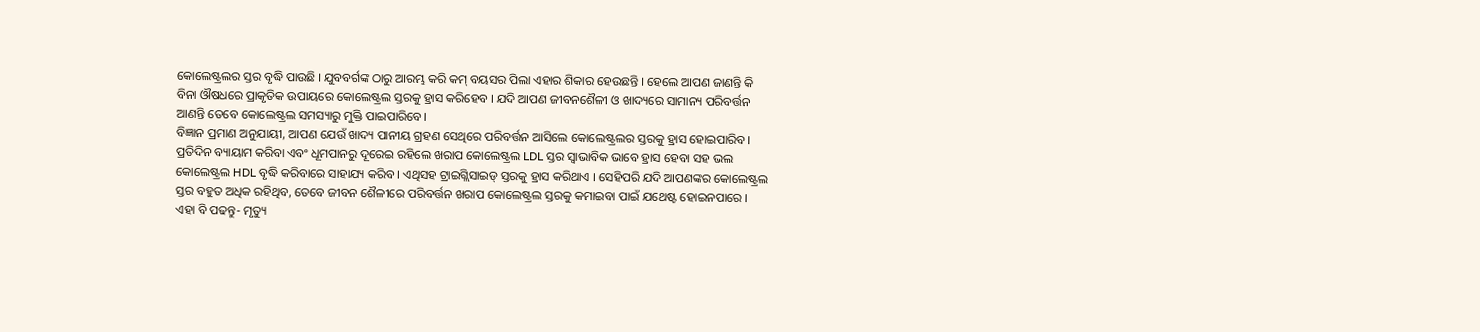କୋଲେଷ୍ଟ୍ରଲର ସ୍ତର ବୃଦ୍ଧି ପାଉଛି । ଯୁବବର୍ଗଙ୍କ ଠାରୁ ଆରମ୍ଭ କରି କମ୍ ବୟସର ପିଲା ଏହାର ଶିକାର ହେଉଛନ୍ତି । ହେଲେ ଆପଣ ଜାଣନ୍ତି କି ବିନା ଔଷଧରେ ପ୍ରାକୃତିକ ଉପାୟରେ କୋଲେଷ୍ଟ୍ରଲ ସ୍ତରକୁ ହ୍ରାସ କରିହେବ । ଯଦି ଆପଣ ଜୀବନଶୈଳୀ ଓ ଖାଦ୍ୟରେ ସାମାନ୍ୟ ପରିବର୍ତ୍ତନ ଆଣନ୍ତି ତେବେ କୋଲେଷ୍ଟ୍ରଲ ସମସ୍ୟାରୁ ମୁକ୍ତି ପାଇପାରିବେ।
ବିଜ୍ଞାନ ପ୍ରମାଣ ଅନୁଯାୟୀ, ଆପଣ ଯେଉଁ ଖାଦ୍ୟ ପାନୀୟ ଗ୍ରହଣ ସେଥିରେ ପରିବର୍ତ୍ତନ ଆସିଲେ କୋଲେଷ୍ଟ୍ରଲର ସ୍ତରକୁ ହ୍ରାସ ହୋଇପାରିବ। ପ୍ରତିଦିନ ବ୍ୟାୟାମ କରିବା ଏବଂ ଧୂମପାନରୁ ଦୂରେଇ ରହିଲେ ଖରାପ କୋଲେଷ୍ଟ୍ରଲ LDL ସ୍ତର ସ୍ୱାଭାବିକ ଭାବେ ହ୍ରାସ ହେବା ସହ ଭଲ କୋଲେଷ୍ଟ୍ରଲ HDL ବୃଦ୍ଧି କରିବାରେ ସାହାଯ୍ୟ କରିବ । ଏଥିସହ ଟ୍ରାଇଗ୍ଲିସାଇଡ୍ ସ୍ତରକୁ ହ୍ରାସ କରିଥାଏ । ସେହିପରି ଯଦି ଆପଣଙ୍କର କୋଲେଷ୍ଟ୍ରଲ ସ୍ତର ବହୁତ ଅଧିକ ରହିଥିବ, ତେବେ ଜୀବନ ଶୈଳୀରେ ପରିବର୍ତ୍ତନ ଖରାପ କୋଲେଷ୍ଟ୍ରଲ ସ୍ତରକୁ କମାଇବା ପାଇଁ ଯଥେଷ୍ଟ ହୋଇନପାରେ ।
ଏହା ବି ପଢନ୍ତୁ- ମୃତ୍ୟୁ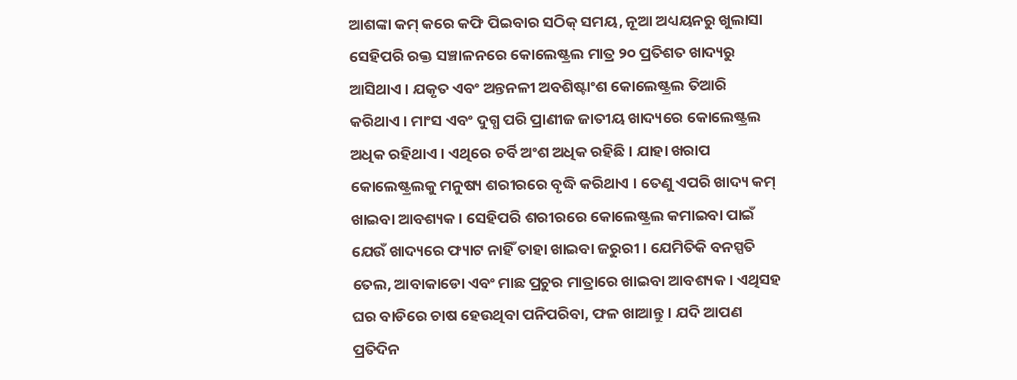ଆଶଙ୍କା କମ୍ କରେ କଫି ପିଇବାର ସଠିକ୍ ସମୟ, ନୂଆ ଅଧ୍ୟୟନରୁ ଖୁଲାସା
ସେହିପରି ରକ୍ତ ସଞ୍ଚାଳନରେ କୋଲେଷ୍ଟ୍ରଲ ମାତ୍ର ୨୦ ପ୍ରତିଶତ ଖାଦ୍ୟରୁ ଆସିଥାଏ । ଯକୃତ ଏବଂ ଅନ୍ତନଳୀ ଅବଶିଷ୍ଟାଂଶ କୋଲେଷ୍ଟ୍ରଲ ତିଆରି କରିଥାଏ । ମାଂସ ଏବଂ ଦୁଗ୍ଧ ପରି ପ୍ରାଣୀଜ ଜାତୀୟ ଖାଦ୍ୟରେ କୋଲେଷ୍ଟ୍ରଲ ଅଧିକ ରହିଥାଏ । ଏଥିରେ ଚର୍ବି ଅଂଶ ଅଧିକ ରହିଛି । ଯାହା ଖରାପ କୋଲେଷ୍ଟ୍ରଲକୁ ମନୁଷ୍ୟ ଶରୀରରେ ବୃଦ୍ଧି କରିଥାଏ । ତେଣୁ ଏପରି ଖାଦ୍ୟ କମ୍ ଖାଇବା ଆବଶ୍ୟକ । ସେହିପରି ଶରୀରରେ କୋଲେଷ୍ଟ୍ରଲ କମାଇବା ପାଇଁ ଯେଉଁ ଖାଦ୍ୟରେ ଫ୍ୟାଟ ନାହିଁ ତାହା ଖାଇବା ଜରୁରୀ । ଯେମିତିକି ବନସ୍ପତି ତେଲ, ଆବାକାଡୋ ଏବଂ ମାଛ ପ୍ରଚୁର ମାତ୍ରାରେ ଖାଇବା ଆବଶ୍ୟକ । ଏଥିସହ ଘର ବାଡିରେ ଚାଷ ହେଉଥିବା ପନିପରିବା, ଫଳ ଖାଆନ୍ତୁ । ଯଦି ଆପଣ ପ୍ରତିଦିନ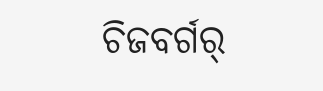ଚିଜବର୍ଗର୍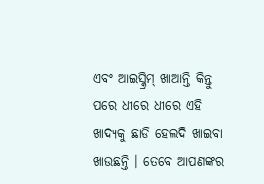ଏବଂ ଆଇସ୍କ୍ରିମ୍ ଖାଆନ୍ତି କିନ୍ତୁ ପରେ ଧୀରେ ଧୀରେ ଏହି ଖାଦ୍ୟକୁ ଛାଡି ହେଲଦି ଖାଇବା ଖାଉଛନ୍ତି । ତେବେ ଆପଣଙ୍କର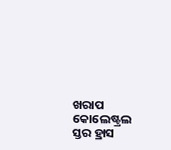ଖରାପ କୋଲେଷ୍ଟ୍ରଲ ସ୍ତର ହ୍ରାସ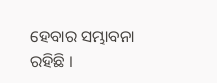ହେବାର ସମ୍ଭାବନା ରହିଛି ।